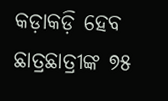କଡ଼ାକଡ଼ି ହେବ ଛାତ୍ରଛାତ୍ରୀଙ୍କ ୭୫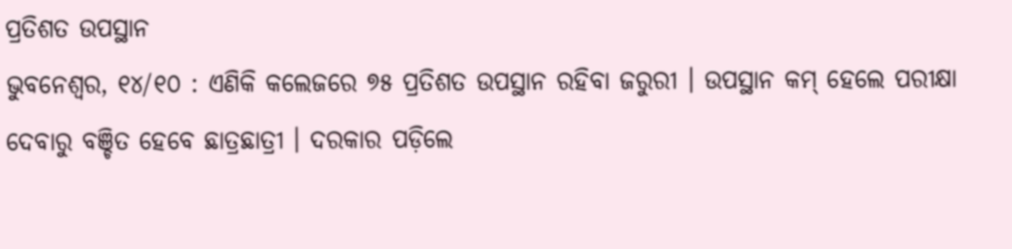ପ୍ରତିଶତ ଉପସ୍ଥାନ
ଭୁବନେଶ୍ଵର, ୧୪/୧୦ : ଏଣିକି କଲେଜରେ ୭୫ ପ୍ରତିଶତ ଉପସ୍ଥାନ ରହିବା ଜରୁରୀ । ଉପସ୍ଥାନ କମ୍ ହେଲେ ପରୀକ୍ଷା ଦେବାରୁ ବଞ୍ଚିତ ହେବେ ଛାତ୍ରଛାତ୍ରୀ । ଦରକାର ପଡ଼ିଲେ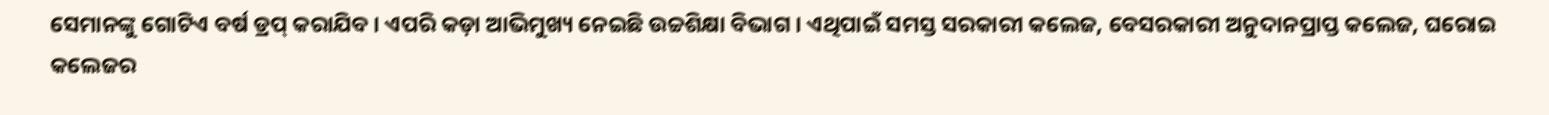ସେମାନଙ୍କୁ ଗୋଟିଏ ବର୍ଷ ଡ୍ରପ୍ କରାଯିବ । ଏପରି କଡ଼ା ଆଭିମୁଖ୍ୟ ନେଇଛି ଉଚ୍ଚଶିକ୍ଷା ବିଭାଗ । ଏଥିପାଇଁ ସମସ୍ତ ସରକାରୀ କଲେଜ, ବେସରକାରୀ ଅନୁଦାନପ୍ରାପ୍ତ କଲେଜ, ଘରୋଇ କଲେଜର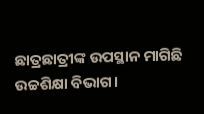ଛାତ୍ରଛାତ୍ରୀଙ୍କ ଉପସ୍ଥାନ ମାଗିଛି ଉଚ୍ଚଶିକ୍ଷା ବିଭାଗ।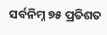ସର୍ବନିମ୍ନ ୭୫ ପ୍ରତିଶତ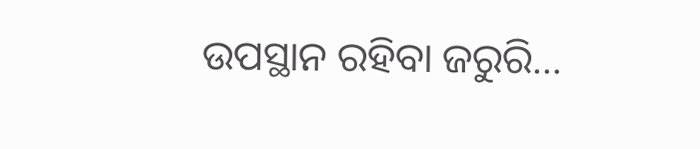ଉପସ୍ଥାନ ରହିବା ଜରୁରି…